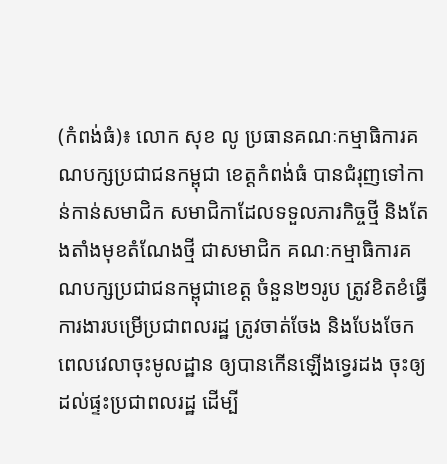(កំពង់ធំ)៖ លោក សុខ លូ ប្រធានគណៈកម្មាធិការគណបក្សប្រជាជនកម្ពុជា ខេត្តកំពង់ធំ បានជំរុញទៅកាន់កាន់សមាជិក សមាជិកាដែលទទួលភារកិច្ចថ្មី និងតែងតាំងមុខតំណែងថ្មី ជាសមាជិក គណៈកម្មាធិការគណបក្សប្រជាជនកម្ពុជាខេត្ត ចំនួន២១រូប ត្រូវខិតខំធ្វើការងារបម្រើប្រជាពលរដ្ឋ ត្រូវចាត់ចែង និងបែងចែកពេលវេលាចុះមូលដ្ឋាន ឲ្យបានកើនឡើងទ្វេរដង ចុះឲ្យដល់ផ្ទះប្រជាពលរដ្ឋ ដើម្បី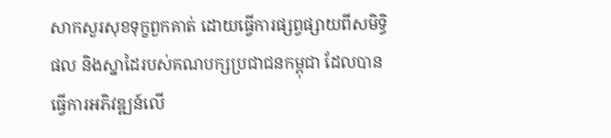សាកសួរសុខទុក្ខពួកគាត់ ដោយធ្វើការផ្សព្វផ្សាយពីសមិទ្ធិផល និងស្នាដៃរបស់គណបក្សប្រជាជនកម្ពុជា ដែលបានធ្វើការអភិវឌ្ឍន៍លើ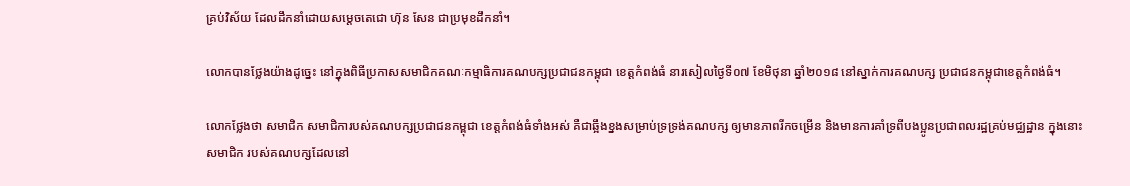គ្រប់វិស័យ ដែលដឹកនាំដោយសម្តេចតេជោ ហ៊ុន សែន ជាប្រមុខដឹកនាំ។

លោកបានថ្លែងយ៉ាងដូច្នេះ នៅក្នុងពិធីប្រកាសសមាជិកគណៈកម្មាធិការគណបក្សប្រជាជនកម្ពុជា ខេត្តកំពង់ធំ នារសៀលថ្ងៃទី០៧ ខែមិថុនា ឆ្នាំ២០១៨ នៅស្នាក់ការគណបក្ស ប្រជាជនកម្ពុជាខេត្តកំពង់ធំ។

លោកថ្លែងថា សមាជិក សមាជិការបស់គណបក្សប្រជាជនកម្ពុជា ខេត្តកំពង់ធំទាំងអស់ គឺជាឆ្អឹងខ្នងសម្រាប់ទ្រទ្រង់គណបក្ស ឲ្យមានភាពរីកចម្រើន និងមានការគាំទ្រពីបងប្អូនប្រជាពលរដ្ឋគ្រប់មជ្ឈដ្ឋាន ក្នុងនោះ សមាជិក របស់គណបក្សដែលនៅ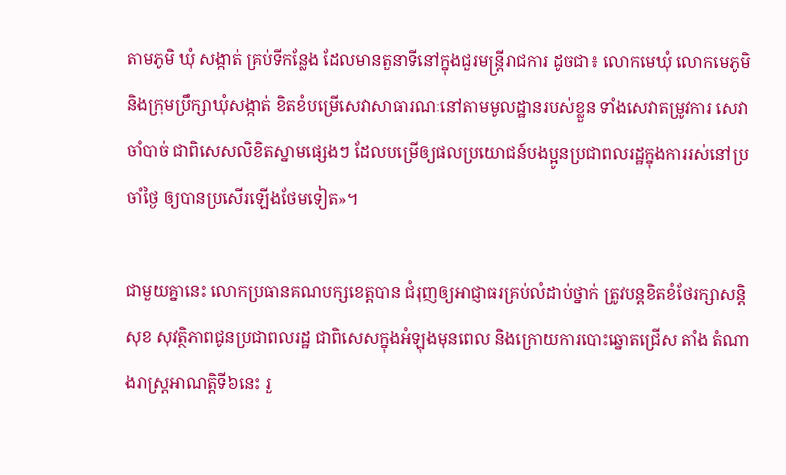តាមភូមិ ឃុំ សង្កាត់ គ្រប់ទីកន្លែង ដែលមានតួនាទីនៅក្នុងជួរមន្ត្រីរាជការ ដូចជា៖ លោកមេឃុំ លោកមេភូមិ និងក្រុមប្រឹក្សាឃុំសង្កាត់ ខិតខំបម្រើសេវាសាធារណៈនៅតាមមូលដ្ឋានរបស់ខ្លួន ទាំងសេវាតម្រូវការ សេវាចាំបាច់ ជាពិសេសលិខិតស្នាមផ្សេងៗ ដែលបម្រើឲ្យផលប្រយោជន៍បងប្អូនប្រជាពលរដ្ឋក្នុងការរស់នៅប្រចាំថ្ងៃ ឲ្យបានប្រសើរឡើងថែមទៀត»។

ជាមួយគ្នានេះ លោកប្រធានគណបក្សខេត្តបាន ជំរុញឲ្យអាជ្ញាធរគ្រប់លំដាប់ថ្នាក់ ត្រូវបន្តខិតខំថែរក្សាសន្តិសុខ សុវត្ថិភាពជូនប្រជាពលរដ្ឋ ជាពិសេសក្នុងអំឡុងមុនពេល និងក្រោយការបោះឆ្នោតជ្រើស តាំង តំណាងរាស្ត្រអាណត្តិទី៦នេះ រួ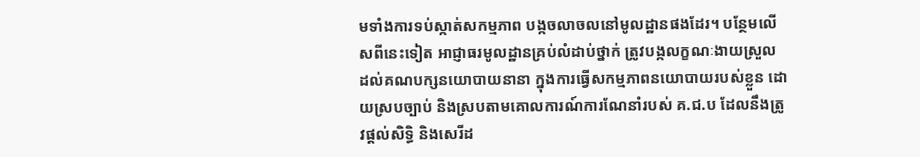មទាំងការទប់ស្កាត់សកម្មភាព បង្កចលាចលនៅមូលដ្ឋានផងដែរ។ បន្ថែមលើសពីនេះទៀត អាជ្ញាធរមូលដ្ឋានគ្រប់លំដាប់ថ្នាក់ ត្រូវបង្កលក្ខណៈងាយស្រួល ដល់គណបក្សនយោបាយនានា ក្នុងការធ្វើសកម្មភាពនយោបាយរបស់ខ្លួន ដោយស្របច្បាប់ និងស្របតាមគោលការណ៍ការណែនាំរបស់ គ.ជ.ប ដែលនឹងត្រូវផ្តល់សិទ្ធិ និងសេរីដ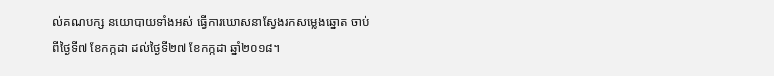ល់គណបក្ស នយោបាយទាំងអស់ ធ្វើការឃោសនាស្វែងរកសម្លេងឆ្នោត ចាប់ពីថ្ងៃទី៧ ខែកក្កដា ដល់ថ្ងៃទី២៧ ខែកក្កដា ឆ្នាំ២០១៨។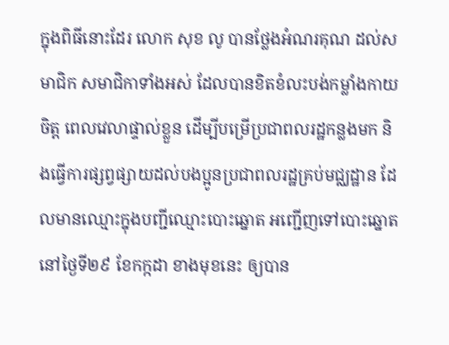ក្នុងពិធីនោះដែរ លោក សុខ លូ បានថ្លែងអំណរគុណ ដល់សមាជិក សមាជិកាទាំងអស់ ដែលបានខិតខំលះបង់កម្លាំងកាយ ចិត្ត ពេលវេលាផ្ទាល់ខ្លួន ដើម្បីបម្រើប្រជាពលរដ្ឋកន្លងមក និងធ្វើការផ្សព្វផ្សាយដល់បងប្អូនប្រជាពលរដ្ឋគ្រប់មជ្ឈដ្ឋាន ដែលមានឈ្មោះក្នុងបញ្ជីឈ្មោះបោះឆ្នោត អញ្ជើញទៅបោះឆ្នោតនៅថ្ងៃទី២៩ ខែកក្កដា ខាងមុខនេះ ឲ្យបាន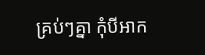គ្រប់ៗគ្នា កុំបីអាក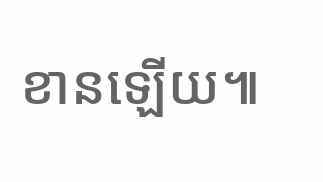ខានឡើយ៕